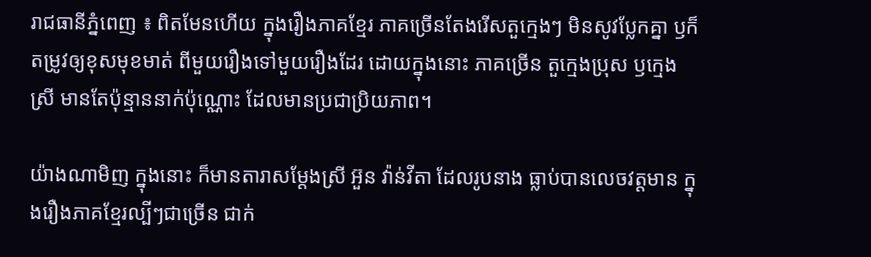រាជធានីភ្នំពេញ ៖ ពិតមែនហើយ ក្នុងរឿងភាគខ្មែរ ភាគច្រើនតែងរើសតួក្មេងៗ មិនសូវប្លែកគ្នា ឫក៏តម្រូវឲ្យខុសមុខមាត់ ពីមួយរឿងទៅមួយរឿងដែរ ដោយក្នុងនោះ ភាគច្រើន តួក្មេងប្រុស ឫក្មេងស្រី មានតែប៉ុន្មាននាក់ប៉ុណ្ណោះ ដែលមានប្រជាប្រិយភាព។

យ៉ាងណាមិញ ក្នុងនោះ ក៏មានតារាសម្តែងស្រី អ៊ួន វ៉ាន់វីតា ដែលរូបនាង ធ្លាប់បានលេចវត្តមាន ក្នុងរឿងភាគខ្មែរល្បីៗជាច្រើន ជាក់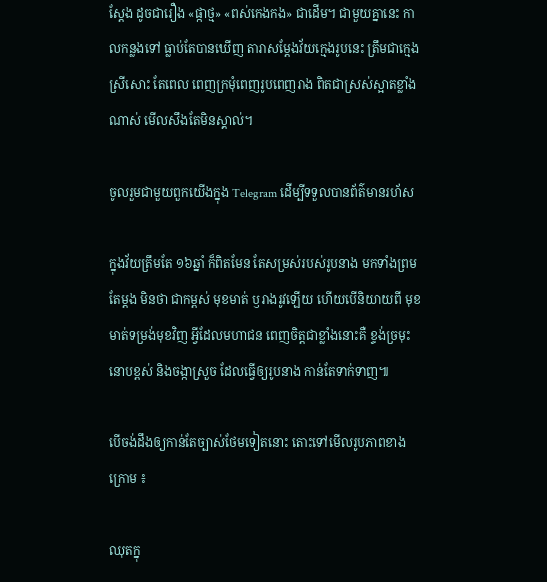ស្តែង ដូចជារឿង «ផ្កាថ្ម» «ពស់កេងកង» ជាដើម។ ជាមួយគ្នានេះ កាលកន្លងទៅ ធ្លាប់តែបានឃើញ តារាសម្តែងវ័យក្មេងរូបនេះ ត្រឹមជាក្មេងស្រីសោះ តែពេល ពេញក្រមុំពេញរូបពេញរាង ពិតជាស្រស់ស្អាតខ្លាំងណាស់ មើលសឹងតែមិនស្គាល់។

ចូលរួមជាមួយពួកយើងក្នុង Telegram ដើម្បីទទួលបានព័ត៌មានរហ័ស

ក្នុងវ័យត្រឹមតែ ១៦ឆ្នាំ ក៏ពិតមែន តែសម្រស់របស់រូបនាង មកទាំងព្រមតែម្តង មិនថា ជាកម្ពស់ មុខមាត់ ឫរាងរូវឡើយ ហើយបើនិយាយពី មុខមាត់ទម្រង់មុខវិញ អ្វីដែលមហាជន ពេញចិត្តជាខ្លាំងនោះគឺ ខ្ទង់ច្រមុះនោបខ្ពស់ និងចង្កាស្រួច ដែលធ្វើឲ្យរូបនាង កាន់តែទាក់ទាញ៕

បើចង់ដឹងឲ្យកាន់តែច្បាស់ថែមទៀតនោះ តោះទៅមើលរូបភាពខាងក្រោម ៖

ឈុតក្នុ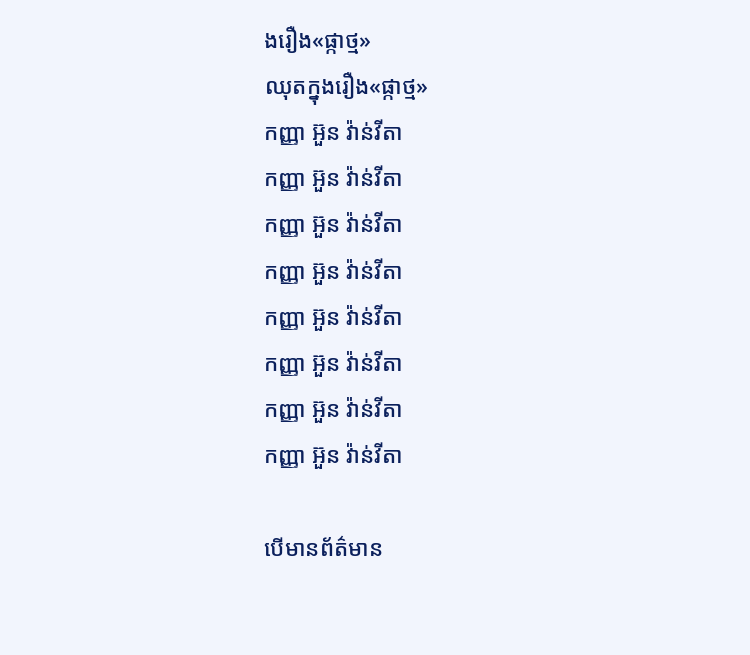ងរឿង«ផ្កាថ្ម»
ឈុតក្នុងរឿង«ផ្កាថ្ម»
កញ្ញា អ៊ួន វ៉ាន់វីតា
កញ្ញា អ៊ួន វ៉ាន់វីតា
កញ្ញា អ៊ួន វ៉ាន់វីតា
កញ្ញា អ៊ួន វ៉ាន់វីតា
កញ្ញា អ៊ួន វ៉ាន់វីតា
កញ្ញា អ៊ួន វ៉ាន់វីតា
កញ្ញា អ៊ួន វ៉ាន់វីតា
កញ្ញា អ៊ួន វ៉ាន់វីតា

បើមានព័ត៌មាន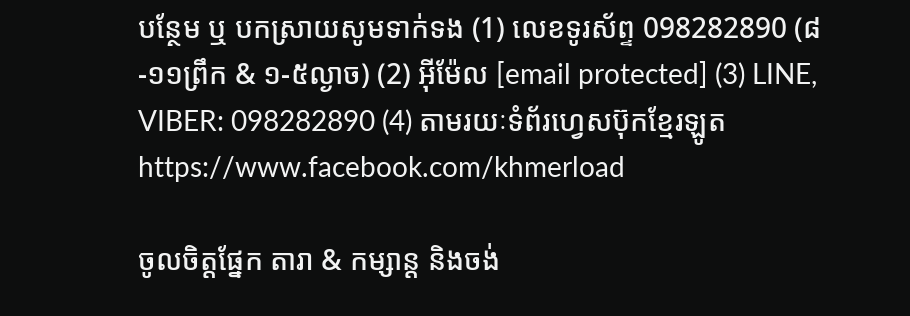បន្ថែម ឬ បកស្រាយសូមទាក់ទង (1) លេខទូរស័ព្ទ 098282890 (៨-១១ព្រឹក & ១-៥ល្ងាច) (2) អ៊ីម៉ែល [email protected] (3) LINE, VIBER: 098282890 (4) តាមរយៈទំព័រហ្វេសប៊ុកខ្មែរឡូត https://www.facebook.com/khmerload

ចូលចិត្តផ្នែក តារា & កម្សាន្ដ និងចង់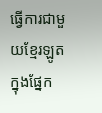ធ្វើការជាមួយខ្មែរឡូតក្នុងផ្នែក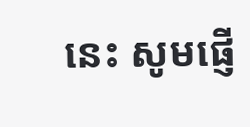នេះ សូមផ្ញើ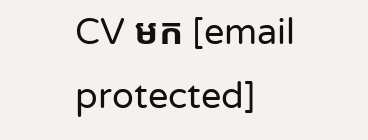CV មក [email protected]